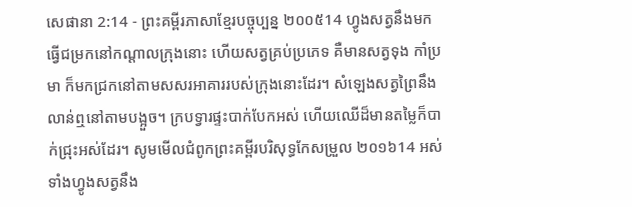សេផានា 2:14 - ព្រះគម្ពីរភាសាខ្មែរបច្ចុប្បន្ន ២០០៥14 ហ្វូងសត្វនឹងមកធ្វើជម្រកនៅកណ្ដាលក្រុងនោះ ហើយសត្វគ្រប់ប្រភេទ គឺមានសត្វទុង កាំប្រមា ក៏មកជ្រកនៅតាមសសរអាគាររបស់ក្រុងនោះដែរ។ សំឡេងសត្វព្រៃនឹងលាន់ឮនៅតាមបង្អួច។ ក្របទ្វារផ្ទះបាក់បែកអស់ ហើយឈើដ៏មានតម្លៃក៏បាក់ជ្រុះអស់ដែរ។ សូមមើលជំពូកព្រះគម្ពីរបរិសុទ្ធកែសម្រួល ២០១៦14 អស់ទាំងហ្វូងសត្វនឹង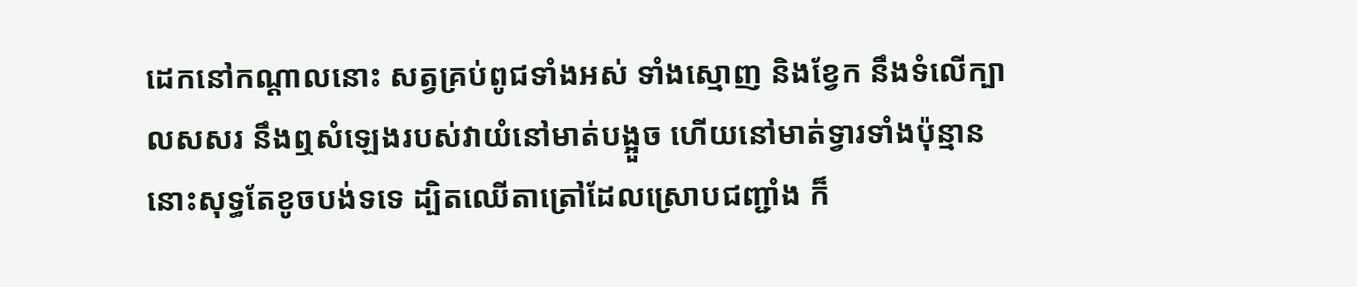ដេកនៅកណ្ដាលនោះ សត្វគ្រប់ពូជទាំងអស់ ទាំងស្មោញ និងខ្វែក នឹងទំលើក្បាលសសរ នឹងឮសំឡេងរបស់វាយំនៅមាត់បង្អួច ហើយនៅមាត់ទ្វារទាំងប៉ុន្មាន នោះសុទ្ធតែខូចបង់ទទេ ដ្បិតឈើតាត្រៅដែលស្រោបជញ្ជាំង ក៏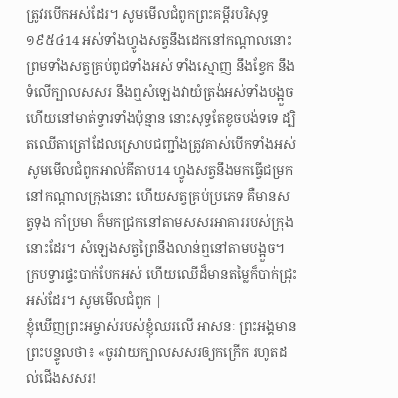ត្រូវរបើកអស់ដែរ។ សូមមើលជំពូកព្រះគម្ពីរបរិសុទ្ធ ១៩៥៤14 អស់ទាំងហ្វូងសត្វនឹងដេកនៅកណ្តាលនោះ ព្រមទាំងសត្វគ្រប់ពូជទាំងអស់ ទាំងស្មោញ នឹងខ្វែក នឹងទំលើក្បាលសសរ នឹងឮសំឡេងវាយំត្រង់អស់ទាំងបង្អួច ហើយនៅមាត់ទ្វារទាំងប៉ុន្មាន នោះសុទ្ធតែខូចបង់ទទេ ដ្បិតឈើតាត្រៅដែលស្រោបជញ្ជាំងត្រូវគាស់បើកទាំងអស់ សូមមើលជំពូកអាល់គីតាប14 ហ្វូងសត្វនឹងមកធ្វើជម្រកនៅកណ្ដាលក្រុងនោះ ហើយសត្វគ្រប់ប្រភេទ គឺមានសត្វទុង កាំប្រមា ក៏មកជ្រកនៅតាមសសរអាគាររបស់ក្រុងនោះដែរ។ សំឡេងសត្វព្រៃនឹងលាន់ឮនៅតាមបង្អួច។ ក្របទ្វារផ្ទះបាក់បែកអស់ ហើយឈើដ៏មានតម្លៃក៏បាក់ជ្រុះអស់ដែរ។ សូមមើលជំពូក |
ខ្ញុំឃើញព្រះអម្ចាស់របស់ខ្ញុំឈរលើ អាសនៈ ព្រះអង្គមានព្រះបន្ទូលថា៖ «ចូរវាយក្បាលសសរឲ្យកក្រើក រហូតដល់ជើងសសរ!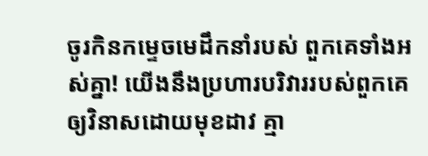ចូរកិនកម្ទេចមេដឹកនាំរបស់ ពួកគេទាំងអស់គ្នា! យើងនឹងប្រហារបរិវាររបស់ពួកគេ ឲ្យវិនាសដោយមុខដាវ គ្មា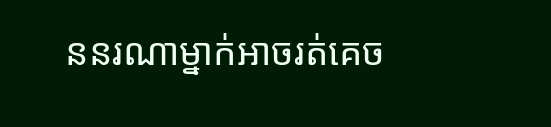ននរណាម្នាក់អាចរត់គេច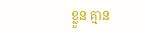ខ្លួន គ្មាន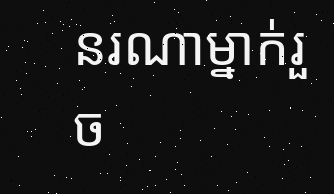នរណាម្នាក់រួច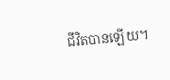ជីវិតបានឡើយ។